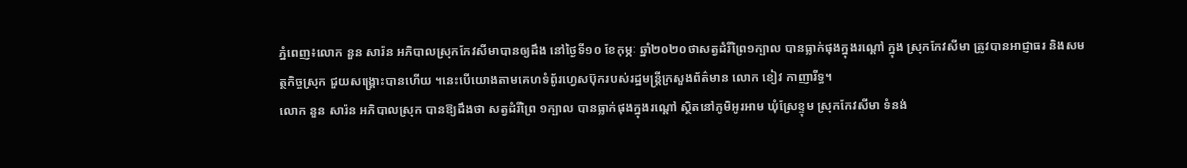ភ្នំពេញ៖លោក នួន សារ៉ន អភិបាលស្រុកកែវសីមាបានឲ្យដឹង នៅថ្ងៃទី១០ ខែកុម្ភៈ ឆ្នាំ២០២០ថាសត្វដំរីព្រៃ១ក្បាល បានធ្លាក់ផុងក្នុងរណ្តៅ ក្នុង ស្រុកកែវសីមា ត្រូវបានអាជ្ញាធរ និងសមត្ថកិច្ចស្រុក ជួយសង្រ្គោះបានហើយ ។នេះបើយោងតាមគេហទំពូ័រហ្វេសប៊ុករបស់រដ្ឋមន្រ្តីក្រសួងព័ត៌មាន លោក ខៀវ កាញារីទ្ធ។
លោក នួន សារ៉ន អភិបាលស្រុក បានឱ្យដឹងថា សត្វដំរីព្រៃ ១ក្បាល បានធ្លាក់ផុងក្នុងរណ្តៅ ស្ថិតនៅភូមិអូរអាម ឃុំស្រែខ្ទុម ស្រុកកែវសីមា ទំនង់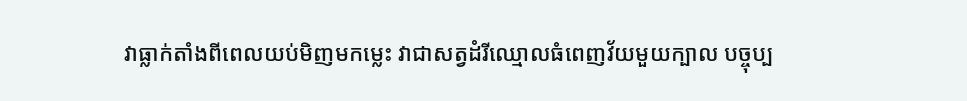វាធ្លាក់តាំងពីពេលយប់មិញមកម្លេះ វាជាសត្វដំរីឈ្មោលធំពេញវ័យមួយក្បាល បច្ចុប្ប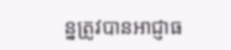ន្នត្រូវបានអាជ្ញាធ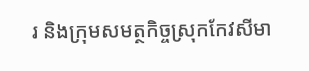រ និងក្រុមសមត្ថកិច្ចស្រុកកែវសីមា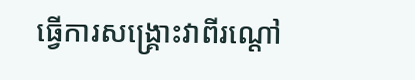ធ្វើការសង្គ្រោះវាពីរណ្តៅ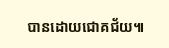បានដោយជោគជ័យ៕